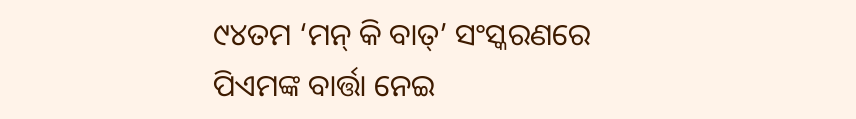୯୪ତମ ‘ମନ୍ କି ବାତ୍’ ସଂସ୍କରଣରେ ପିଏମଙ୍କ ବାର୍ତ୍ତା ନେଇ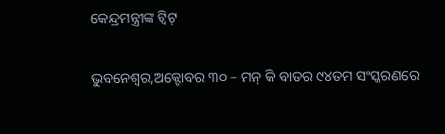କେନ୍ଦ୍ରମନ୍ତ୍ରୀଙ୍କ ଟ୍ୱିଟ୍

ଭୁବନେଶ୍ୱର,ଅକ୍ଟୋବର ୩୦ – ମନ୍ କି ବାତର ୯୪ତମ ସଂସ୍କରଣରେ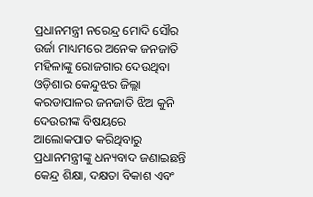ପ୍ରଧାନମନ୍ତ୍ରୀ ନରେନ୍ଦ୍ର ମୋଦି ସୌର ଉର୍ଜା ମାଧ୍ୟମରେ ଅନେକ ଜନଜାତି ମହିଳାଙ୍କୁ ରୋଜଗାର ଦେଉଥିବା ଓଡ଼ିଶାର କେନ୍ଦୁଝର ଜିଲ୍ଲା କରଡାପାଳର ଜନଜାତି ଝିଅ କୁନି ଦେଉରୀଙ୍କ ବିଷୟରେ ଆଲୋକପାତ କରିଥିବାରୁ ପ୍ରଧାନମନ୍ତ୍ରୀଙ୍କୁ ଧନ୍ୟବାଦ ଜଣାଇଛନ୍ତି କେନ୍ଦ୍ର ଶିକ୍ଷା, ଦକ୍ଷତା ବିକାଶ ଏବଂ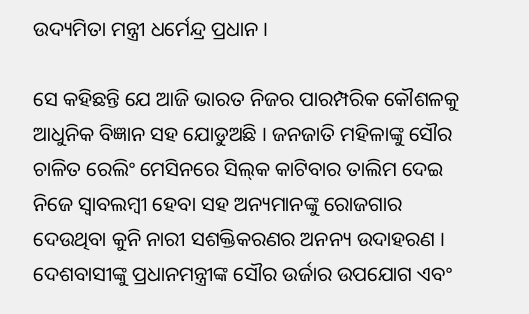ଉଦ୍ୟମିତା ମନ୍ତ୍ରୀ ଧର୍ମେନ୍ଦ୍ର ପ୍ରଧାନ ।

ସେ କହିଛନ୍ତି ଯେ ଆଜି ଭାରତ ନିଜର ପାରମ୍ପରିକ କୌଶଳକୁ ଆଧୁନିକ ବିଜ୍ଞାନ ସହ ଯୋଡୁଅଛି । ଜନଜାତି ମହିଳାଙ୍କୁ ସୌର ଚାଳିତ ରେଲିଂ ମେସିନରେ ସିଲ୍‌କ କାଟିବାର ତାଲିମ ଦେଇ ନିଜେ ସ୍ୱାବଲମ୍ବୀ ହେବା ସହ ଅନ୍ୟମାନଙ୍କୁ ରୋଜଗାର ଦେଉଥିବା କୁନି ନାରୀ ସଶକ୍ତିକରଣର ଅନନ୍ୟ ଉଦାହରଣ । ଦେଶବାସୀଙ୍କୁ ପ୍ରଧାନମନ୍ତ୍ରୀଙ୍କ ସୌର ଉର୍ଜାର ଉପଯୋଗ ଏବଂ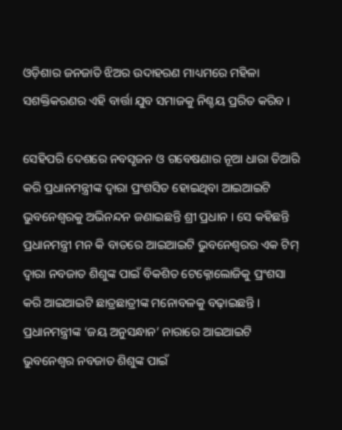ଓଡ଼ିଶାର ଜନଜାତି ଝିଅର ଉଦାହରଣ ମାଧ୍ୟମରେ ମହିଳା ସଶକ୍ତିକରଣର ଏହି ବାର୍ତ୍ତା ଯୁବ ସମାଜକୁ ନିଶ୍ଚୟ ପ୍ରରିତ କରିବ ।

ସେହିପରି ଦେଶରେ ନବସୃଜନ ଓ ଗବେଷଣାର ନୂଆ ଧାରା ତିଆରି କରି ପ୍ରଧାନମନ୍ତ୍ରୀଙ୍କ ଦ୍ୱାରା ପ୍ରଂଶସିତ ହୋଇଥିବା ଆଇଆଇଟି ଭୁବନେଶ୍ୱରକୁ ଅଭିନନ୍ଦନ ଜଣାଇଛନ୍ତି ଶ୍ରୀ ପ୍ରଧାନ । ସେ କହିଛନ୍ତି ପ୍ରଧାନମନ୍ତ୍ରୀ ମନ କି ବାତରେ ଆଇଆଇଟି ଭୁବନେଶ୍ୱରର ଏକ ଟିମ୍ ଦ୍ୱାରା ନବଜାତ ଶିଶୁଙ୍କ ପାଇଁ ବିକଶିତ ଟେକ୍ନୋଲୋଜିକୁ ପ୍ରଂଶସା କରି ଆଇଆଇଟି ଛାତ୍ରଛାତ୍ରୀଙ୍କ ମନୋବଳକୁ ବଢ଼ାଇଛନ୍ତି । ପ୍ରଧାନମନ୍ତ୍ରୀଙ୍କ ‘ଜୟ ଅନୁସନ୍ଧାନ’ ନାରାରେ ଆଇଆଇଟି ଭୁବନେଶ୍ୱର ନବଜାତ ଶିଶୁଙ୍କ ପାଇଁ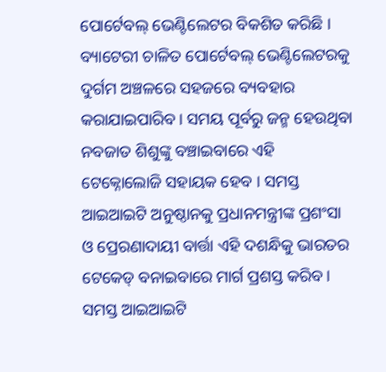ପୋର୍ଟେବଲ୍ ଭେଣ୍ଟିଲେଟର ବିକଶିତ କରିଛି । ବ୍ୟାଟେରୀ ଚାଳିତ ପୋର୍ଟେବଲ୍ ଭେଣ୍ଟିଲେଟରକୁ ଦୁର୍ଗମ ଅଞ୍ଚଳରେ ସହଜରେ ବ୍ୟବହାର କରାଯାଇପାରିବ । ସମୟ ପୂର୍ବରୁ ଜନ୍ମ ହେଉଥିବା ନବଜାତ ଶିଶୁଙ୍କୁ ବଞ୍ଚାଇବାରେ ଏହି ଟେକ୍ନୋଲୋଜି ସହାୟକ ହେବ । ସମସ୍ତ ଆଇଆଇଟି ଅନୁଷ୍ଠାନକୁ ପ୍ରଧାନମନ୍ତ୍ରୀଙ୍କ ପ୍ରଶଂସା ଓ ପ୍ରେରଣାଦାୟୀ ବାର୍ତ୍ତା ଏହି ଦଶନ୍ଧିକୁ ଭାରତର ଟେକେଡ୍ ବନାଇବାରେ ମାର୍ଗ ପ୍ରଶସ୍ତ କରିବ । ସମସ୍ତ ଆଇଆଇଟି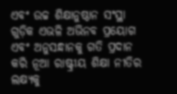ଏବଂ ଉଚ୍ଚ ଶିକ୍ଷାନୁଷ୍ଠାନ ସଂସ୍ଥା ଗୁଡ଼ିକ ଏଭଳି ଅଭିନବ ପ୍ରୟୋଗ ଏବଂ ଅନୁସନ୍ଧାନକୁ ଗତି ପ୍ରଦାନ କରି ନୂଆ ରାଷ୍ଟ୍ରୀୟ ଶିକ୍ଷା ନୀତିର ଲକ୍ଷ୍ୟକୁ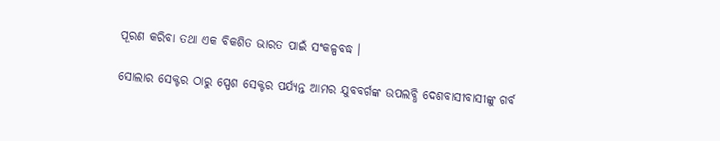ପୂରଣ କରିବା ତଥା ଏକ ବିକଶିତ ଭାରତ ପାଇଁ ସଂକଳ୍ପବଦ୍ଧ ।

ସୋଲାର ସେକ୍ଟର ଠାରୁ ସ୍ପେଶ ସେକ୍ଟର ପର୍ଯ୍ୟନ୍ତ ଆମର ଯୁବବର୍ଗଙ୍କ ଉପଲବ୍ଧି ଦେଶବାସୀବାସୀଙ୍କୁ ଗର୍ବ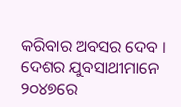କରିବାର ଅବସର ଦେବ । ଦେଶର ଯୁବସାଥୀମାନେ ୨୦୪୭ରେ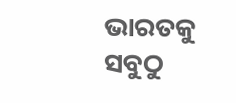ଭାରତକୁ ସବୁଠୁ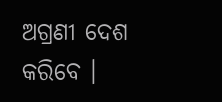ଅଗ୍ରଣୀ ଦେଶ କରିବେ ।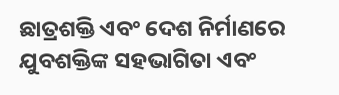ଛାତ୍ରଶକ୍ତି ଏବଂ ଦେଶ ନିର୍ମାଣରେ ଯୁବଶକ୍ତିଙ୍କ ସହଭାଗିତା ଏବଂ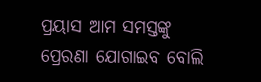ପ୍ରୟାସ ଆମ ସମସ୍ତଙ୍କୁ ପ୍ରେରଣା ଯୋଗାଇବ ବୋଲି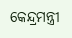କେନ୍ଦ୍ରମନ୍ତ୍ରୀ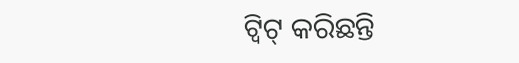ଟ୍ୱିଟ୍ କରିଛନ୍ତି